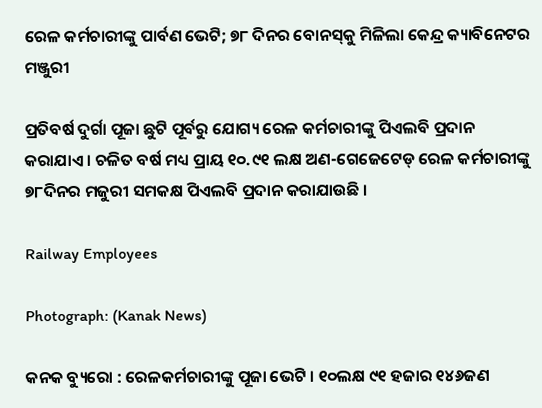ରେଳ କର୍ମଚାରୀଙ୍କୁ ପାର୍ବଣ ଭେଟି; ୭୮ ଦିନର ବୋନସ୍‌କୁ ମିଳିଲା କେନ୍ଦ୍ର କ୍ୟାବିନେଟର ମଞ୍ଜୁରୀ

ପ୍ରତିବର୍ଷ ଦୁର୍ଗା ପୂଜା ଛୁଟି ପୂର୍ବରୁ ଯୋଗ୍ୟ ରେଳ କର୍ମଚାରୀଙ୍କୁ ପିଏଲବି ପ୍ରଦାନ କରାଯାଏ । ଚଳିତ ବର୍ଷ ମଧ୍ୟ ପ୍ରାୟ ୧୦.୯୧ ଲକ୍ଷ ଅଣ-ଗେଜେଟେଡ୍ ରେଳ କର୍ମଚାରୀଙ୍କୁ ୭୮ଦିନର ମଜୁରୀ ସମକକ୍ଷ ପିଏଲବି ପ୍ରଦାନ କରାଯାଉଛି ।

Railway Employees

Photograph: (Kanak News)

କନକ ବ୍ୟୁରୋ : ରେଳକର୍ମଚାରୀଙ୍କୁ ପୂଜା ଭେଟି । ୧୦ଲକ୍ଷ ୯୧ ହଜାର ୧୪୬ଜଣ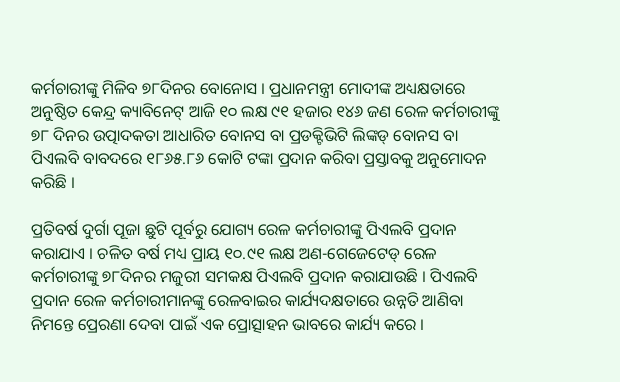କର୍ମଚାରୀଙ୍କୁ ମିଳିବ ୭୮ଦିନର ବୋନୋସ । ପ୍ରଧାନମନ୍ତ୍ରୀ ମୋଦୀଙ୍କ ଅଧ୍ୟକ୍ଷତାରେ ଅନୁଷ୍ଠିତ କେନ୍ଦ୍ର କ୍ୟାବିନେଟ୍ ଆଜି ୧୦ ଲକ୍ଷ ୯୧ ହଜାର ୧୪୬ ଜଣ ରେଳ କର୍ମଚାରୀଙ୍କୁ ୭୮ ଦିନର ଉତ୍ପାଦକତା ଆଧାରିତ ବୋନସ ବା ପ୍ରଡକ୍ଟିଭିଟି ଲିଙ୍କଡ୍ ବୋନସ ବା ପିଏଲବି ବାବଦରେ ୧୮୬୫.୮୬ କୋଟି ଟଙ୍କା ପ୍ରଦାନ କରିବା ପ୍ରସ୍ତାବକୁ ଅନୁମୋଦନ କରିଛି ।

ପ୍ରତିବର୍ଷ ଦୁର୍ଗା ପୂଜା ଛୁଟି ପୂର୍ବରୁ ଯୋଗ୍ୟ ରେଳ କର୍ମଚାରୀଙ୍କୁ ପିଏଲବି ପ୍ରଦାନ କରାଯାଏ । ଚଳିତ ବର୍ଷ ମଧ୍ୟ ପ୍ରାୟ ୧୦.୯୧ ଲକ୍ଷ ଅଣ-ଗେଜେଟେଡ୍ ରେଳ କର୍ମଚାରୀଙ୍କୁ ୭୮ଦିନର ମଜୁରୀ ସମକକ୍ଷ ପିଏଲବି ପ୍ରଦାନ କରାଯାଉଛି । ପିଏଲବି ପ୍ରଦାନ ରେଳ କର୍ମଚାରୀମାନଙ୍କୁ ରେଳବାଇର କାର୍ଯ୍ୟଦକ୍ଷତାରେ ଉନ୍ନତି ଆଣିବା ନିମନ୍ତେ ପ୍ରେରଣା ଦେବା ପାଇଁ ଏକ ପ୍ରୋତ୍ସାହନ ଭାବରେ କାର୍ଯ୍ୟ କରେ ।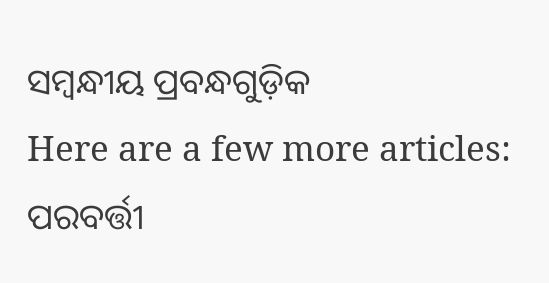ସମ୍ବନ୍ଧୀୟ ପ୍ରବନ୍ଧଗୁଡ଼ିକ
Here are a few more articles:
ପରବର୍ତ୍ତୀ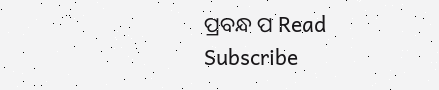ପ୍ରବନ୍ଧ ପ Read
Subscribe